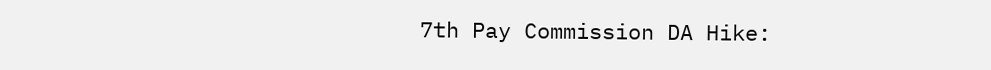7th Pay Commission DA Hike: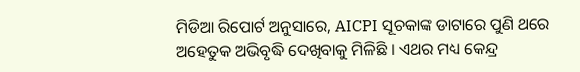ମିଡିଆ ରିପୋର୍ଟ ଅନୁସାରେ, AICPI ସୂଚକାଙ୍କ ଡାଟାରେ ପୁଣି ଥରେ ଅହେତୁକ ଅଭିବୃଦ୍ଧି ଦେଖିବାକୁ ମିଳିଛି । ଏଥର ମଧ୍ୟ କେନ୍ଦ୍ର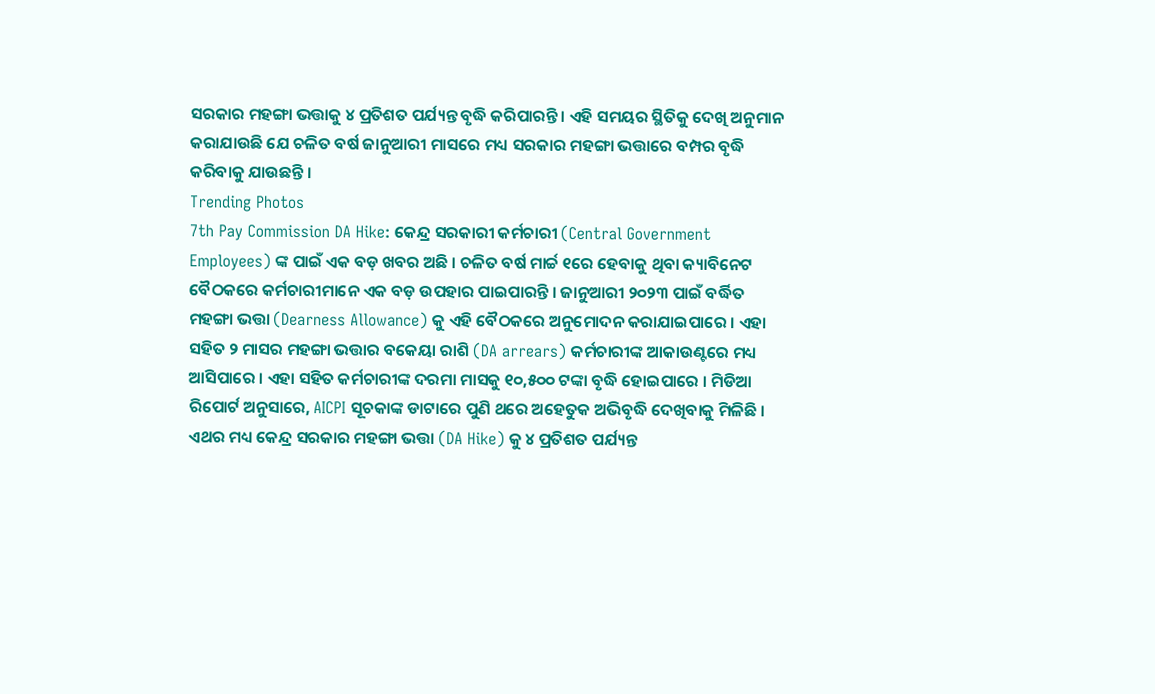ସରକାର ମହଙ୍ଗା ଭତ୍ତାକୁ ୪ ପ୍ରତିଶତ ପର୍ଯ୍ୟନ୍ତ ବୃଦ୍ଧି କରିପାରନ୍ତି । ଏହି ସମୟର ସ୍ଥିତିକୁ ଦେଖି ଅନୁମାନ କରାଯାଉଛି ଯେ ଚଳିତ ବର୍ଷ ଜାନୁଆରୀ ମାସରେ ମଧ୍ୟ ସରକାର ମହଙ୍ଗା ଭତ୍ତାରେ ବମ୍ପର ବୃଦ୍ଧି କରିବାକୁ ଯାଉଛନ୍ତି ।
Trending Photos
7th Pay Commission DA Hike: କେନ୍ଦ୍ର ସରକାରୀ କର୍ମଚାରୀ (Central Government Employees) ଙ୍କ ପାଇଁ ଏକ ବଡ଼ ଖବର ଅଛି । ଚଳିତ ବର୍ଷ ମାର୍ଚ୍ଚ ୧ରେ ହେବାକୁ ଥିବା କ୍ୟାବିନେଟ ବୈଠକରେ କର୍ମଚାରୀମାନେ ଏକ ବଡ଼ ଉପହାର ପାଇପାରନ୍ତି । ଜାନୁଆରୀ ୨୦୨୩ ପାଇଁ ବର୍ଦ୍ଧିତ ମହଙ୍ଗା ଭତ୍ତା (Dearness Allowance) କୁ ଏହି ବୈଠକରେ ଅନୁମୋଦନ କରାଯାଇପାରେ । ଏହା ସହିତ ୨ ମାସର ମହଙ୍ଗା ଭତ୍ତାର ବକେୟା ରାଶି (DA arrears) କର୍ମଚାରୀଙ୍କ ଆକାଉଣ୍ଟରେ ମଧ୍ୟ ଆସିପାରେ । ଏହା ସହିତ କର୍ମଚାରୀଙ୍କ ଦରମା ମାସକୁ ୧୦,୫୦୦ ଟଙ୍କା ବୃଦ୍ଧି ହୋଇପାରେ । ମିଡିଆ ରିପୋର୍ଟ ଅନୁସାରେ, AICPI ସୂଚକାଙ୍କ ଡାଟାରେ ପୁଣି ଥରେ ଅହେତୁକ ଅଭିବୃଦ୍ଧି ଦେଖିବାକୁ ମିଳିଛି । ଏଥର ମଧ୍ୟ କେନ୍ଦ୍ର ସରକାର ମହଙ୍ଗା ଭତ୍ତା (DA Hike) କୁ ୪ ପ୍ରତିଶତ ପର୍ଯ୍ୟନ୍ତ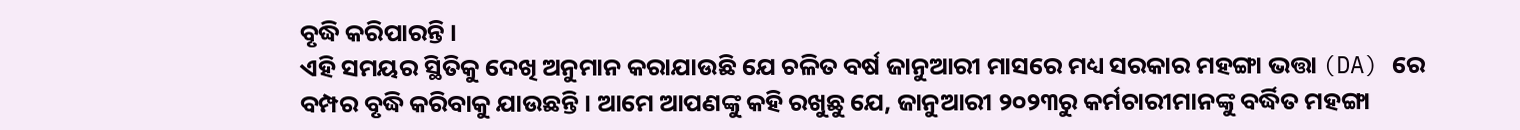ବୃଦ୍ଧି କରିପାରନ୍ତି ।
ଏହି ସମୟର ସ୍ଥିତିକୁ ଦେଖି ଅନୁମାନ କରାଯାଉଛି ଯେ ଚଳିତ ବର୍ଷ ଜାନୁଆରୀ ମାସରେ ମଧ୍ୟ ସରକାର ମହଙ୍ଗା ଭତ୍ତା (DA) ରେ ବମ୍ପର ବୃଦ୍ଧି କରିବାକୁ ଯାଉଛନ୍ତି । ଆମେ ଆପଣଙ୍କୁ କହି ରଖୁଛୁ ଯେ, ଜାନୁଆରୀ ୨୦୨୩ରୁ କର୍ମଚାରୀମାନଙ୍କୁ ବର୍ଦ୍ଧିତ ମହଙ୍ଗା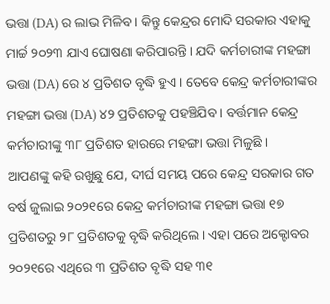ଭତ୍ତା (DA) ର ଲାଭ ମିଳିବ । କିନ୍ତୁ କେନ୍ଦ୍ରର ମୋଦି ସରକାର ଏହାକୁ ମାର୍ଚ୍ଚ ୨୦୨୩ ଯାଏ ଘୋଷଣା କରିପାରନ୍ତି । ଯଦି କର୍ମଚାରୀଙ୍କ ମହଙ୍ଗା ଭତ୍ତା (DA) ରେ ୪ ପ୍ରତିଶତ ବୃଦ୍ଧି ହୁଏ । ତେବେ କେନ୍ଦ୍ର କର୍ମଚାରୀଙ୍କର ମହଙ୍ଗା ଭତ୍ତା (DA) ୪୨ ପ୍ରତିଶତକୁ ପହଞ୍ଚିଯିବ । ବର୍ତ୍ତମାନ କେନ୍ଦ୍ର କର୍ମଚାରୀଙ୍କୁ ୩୮ ପ୍ରତିଶତ ହାରରେ ମହଙ୍ଗା ଭତ୍ତା ମିଳୁଛି ।
ଆପଣଙ୍କୁ କହି ରଖୁଛୁ ଯେ, ଦୀର୍ଘ ସମୟ ପରେ କେନ୍ଦ୍ର ସରକାର ଗତ ବର୍ଷ ଜୁଲାଇ ୨୦୨୧ରେ କେନ୍ଦ୍ର କର୍ମଚାରୀଙ୍କ ମହଙ୍ଗା ଭତ୍ତା ୧୭ ପ୍ରତିଶତରୁ ୨୮ ପ୍ରତିଶତକୁ ବୃଦ୍ଧି କରିଥିଲେ । ଏହା ପରେ ଅକ୍ଟୋବର ୨୦୨୧ରେ ଏଥିରେ ୩ ପ୍ରତିଶତ ବୃଦ୍ଧି ସହ ୩୧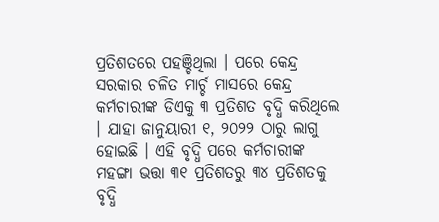ପ୍ରତିଶତରେ ପହଞ୍ଚିଥିଲା । ପରେ କେନ୍ଦ୍ର ସରକାର ଚଳିତ ମାର୍ଚ୍ଚ ମାସରେ କେନ୍ଦ୍ର କର୍ମଚାରୀଙ୍କ ଡିଏକୁ ୩ ପ୍ରତିଶତ ବୃଦ୍ଧି କରିଥିଲେ । ଯାହା ଜାନୁୟାରୀ ୧, ୨୦୨୨ ଠାରୁ ଲାଗୁ ହୋଇଛି । ଏହି ବୃଦ୍ଧି ପରେ କର୍ମଚାରୀଙ୍କ ମହଙ୍ଗା ଭତ୍ତା ୩୧ ପ୍ରତିଶତରୁ ୩୪ ପ୍ରତିଶତକୁ ବୃଦ୍ଧି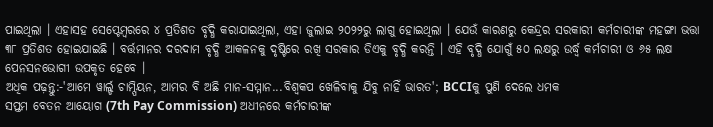ପାଇଥିଲା । ଏହାସହ ସେପ୍ଟେମ୍ୱରରେ ୪ ପ୍ରତିଶତ ବୃଦ୍ଧି କରାଯାଇଥିଲା, ଏହା ଜୁଲାଇ ୨୦୨୨ରୁ ଲାଗୁ ହୋଇଥିଲା । ଯେଉଁ କାରଣରୁ କେନ୍ଦ୍ରର ସରକାରୀ କର୍ମଚାରୀଙ୍କ ମହଙ୍ଗା ଭତ୍ତା ୩୮ ପ୍ରତିଶତ ହୋଇଯାଇଛି । ବର୍ତ୍ତମାନର ଦରଦାମ ବୃଦ୍ଧି ଆକଳନକୁ ଦୃଷ୍ଟିରେ ରଖି ସରକାର ଡିଏକୁ ବୃଦ୍ଧି କରନ୍ତି । ଏହି ବୃଦ୍ଧି ଯୋଗୁଁ ୫୦ ଲକ୍ଷରୁ ଉର୍ଦ୍ଧ୍ୱ କର୍ମଚାରୀ ଓ ୬୫ ଲକ୍ଷ ପେନସନଭୋଗୀ ଉପକୃତ ହେବେ ।
ଅଧିକ ପଢ଼ନ୍ତୁ:-'ଆମେ ୱାର୍ଲ୍ଡ ଚାମ୍ପିୟନ, ଆମର ବି ଅଛି ମାନ-ସମ୍ମାନ...ବିଶ୍ୱକପ ଖେଳିବାକୁ ଯିବୁ ନାହିଁ ଭାରତ'; BCCIକୁ ପୁଣି ଦେଲେ ଧମକ
ସପ୍ତମ ବେତନ ଆୟୋଗ (7th Pay Commission) ଅଧୀନରେ କର୍ମଚାରୀଙ୍କ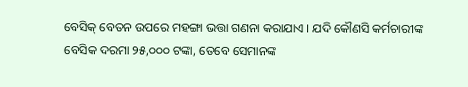ବେସିକ୍ ବେତନ ଉପରେ ମହଙ୍ଗା ଭତ୍ତା ଗଣନା କରାଯାଏ । ଯଦି କୌଣସି କର୍ମଚାରୀଙ୍କ ବେସିକ ଦରମା ୨୫,୦୦୦ ଟଙ୍କା, ତେବେ ସେମାନଙ୍କ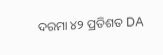ଦରମା ୪୨ ପ୍ରତିଶତ DA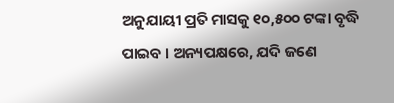ଅନୁଯାୟୀ ପ୍ରତି ମାସକୁ ୧୦,୫୦୦ ଟଙ୍କା ବୃଦ୍ଧି ପାଇବ । ଅନ୍ୟପକ୍ଷରେ, ଯଦି ଜଣେ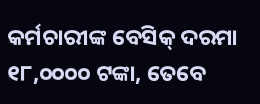କର୍ମଚାରୀଙ୍କ ବେସିକ୍ ଦରମା ୧୮,୦୦୦୦ ଟଙ୍କା, ତେବେ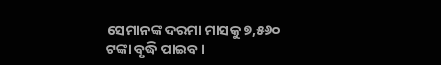ସେମାନଙ୍କ ଦରମା ମାସକୁ ୭,୫୬୦ ଟଙ୍କା ବୃଦ୍ଧି ପାଇବ ।